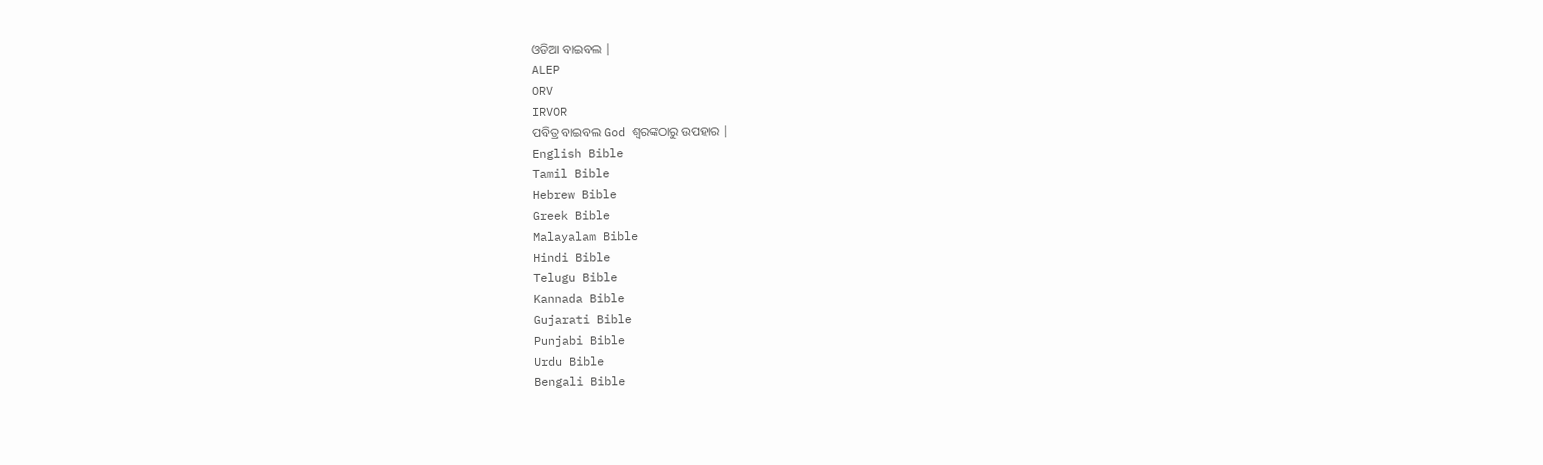ଓଡିଆ ବାଇବଲ |
ALEP
ORV
IRVOR
ପବିତ୍ର ବାଇବଲ God ଶ୍ବରଙ୍କଠାରୁ ଉପହାର |
English Bible
Tamil Bible
Hebrew Bible
Greek Bible
Malayalam Bible
Hindi Bible
Telugu Bible
Kannada Bible
Gujarati Bible
Punjabi Bible
Urdu Bible
Bengali Bible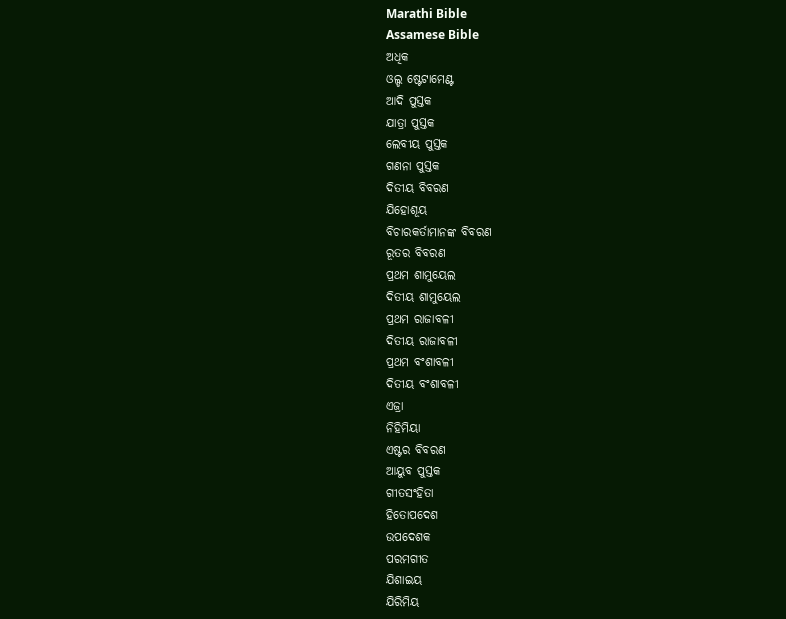Marathi Bible
Assamese Bible
ଅଧିକ
ଓଲ୍ଡ ଷ୍ଟେଟାମେଣ୍ଟ
ଆଦି ପୁସ୍ତକ
ଯାତ୍ରା ପୁସ୍ତକ
ଲେବୀୟ ପୁସ୍ତକ
ଗଣନା ପୁସ୍ତକ
ଦିତୀୟ ବିବରଣ
ଯିହୋଶୂୟ
ବିଚାରକର୍ତାମାନଙ୍କ ବିବରଣ
ରୂତର ବିବରଣ
ପ୍ରଥମ ଶାମୁୟେଲ
ଦିତୀୟ ଶାମୁୟେଲ
ପ୍ରଥମ ରାଜାବଳୀ
ଦିତୀୟ ରାଜାବଳୀ
ପ୍ରଥମ ବଂଶାବଳୀ
ଦିତୀୟ ବଂଶାବଳୀ
ଏଜ୍ରା
ନିହିମିୟା
ଏଷ୍ଟର ବିବରଣ
ଆୟୁବ ପୁସ୍ତକ
ଗୀତସଂହିତା
ହିତୋପଦେଶ
ଉପଦେଶକ
ପରମଗୀତ
ଯିଶାଇୟ
ଯିରିମିୟ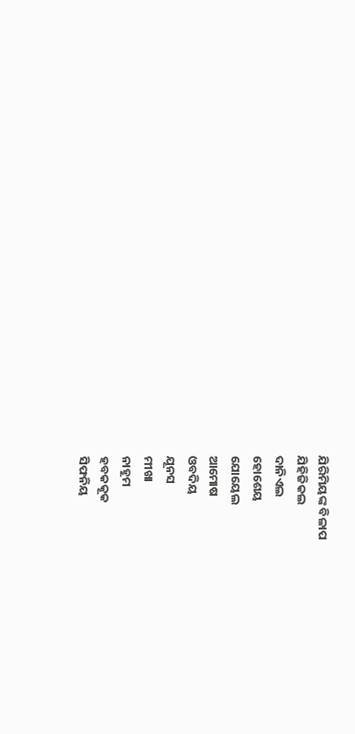ଯିରିମିୟଙ୍କ ବିଳାପ
ଯିହିଜିକଲ
ଦାନିଏଲ
ହୋଶେୟ
ଯୋୟେଲ
ଆମୋଷ
ଓବଦିୟ
ଯୂନସ
ମୀଖା
ନାହୂମ
ହବକକୂକ
ସିଫନିୟ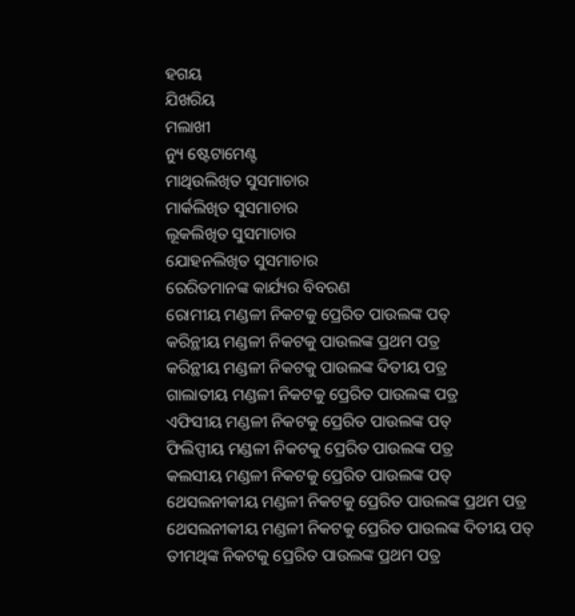ହଗୟ
ଯିଖରିୟ
ମଲାଖୀ
ନ୍ୟୁ ଷ୍ଟେଟାମେଣ୍ଟ
ମାଥିଉଲିଖିତ ସୁସମାଚାର
ମାର୍କଲିଖିତ ସୁସମାଚାର
ଲୂକଲିଖିତ ସୁସମାଚାର
ଯୋହନଲିଖିତ ସୁସମାଚାର
ରେରିତମାନଙ୍କ କାର୍ଯ୍ୟର ବିବରଣ
ରୋମୀୟ ମଣ୍ଡଳୀ ନିକଟକୁ ପ୍ରେରିତ ପାଉଲଙ୍କ ପତ୍
କରିନ୍ଥୀୟ ମଣ୍ଡଳୀ ନିକଟକୁ ପାଉଲଙ୍କ ପ୍ରଥମ ପତ୍ର
କରିନ୍ଥୀୟ ମଣ୍ଡଳୀ ନିକଟକୁ ପାଉଲଙ୍କ ଦିତୀୟ ପତ୍ର
ଗାଲାତୀୟ ମଣ୍ଡଳୀ ନିକଟକୁ ପ୍ରେରିତ ପାଉଲଙ୍କ ପତ୍ର
ଏଫିସୀୟ ମଣ୍ଡଳୀ ନିକଟକୁ ପ୍ରେରିତ ପାଉଲଙ୍କ ପତ୍
ଫିଲିପ୍ପୀୟ ମଣ୍ଡଳୀ ନିକଟକୁ ପ୍ରେରିତ ପାଉଲଙ୍କ ପତ୍ର
କଲସୀୟ ମଣ୍ଡଳୀ ନିକଟକୁ ପ୍ରେରିତ ପାଉଲଙ୍କ ପତ୍
ଥେସଲନୀକୀୟ ମଣ୍ଡଳୀ ନିକଟକୁ ପ୍ରେରିତ ପାଉଲଙ୍କ ପ୍ରଥମ ପତ୍ର
ଥେସଲନୀକୀୟ ମଣ୍ଡଳୀ ନିକଟକୁ ପ୍ରେରିତ ପାଉଲଙ୍କ ଦିତୀୟ ପତ୍
ତୀମଥିଙ୍କ ନିକଟକୁ ପ୍ରେରିତ ପାଉଲଙ୍କ ପ୍ରଥମ ପତ୍ର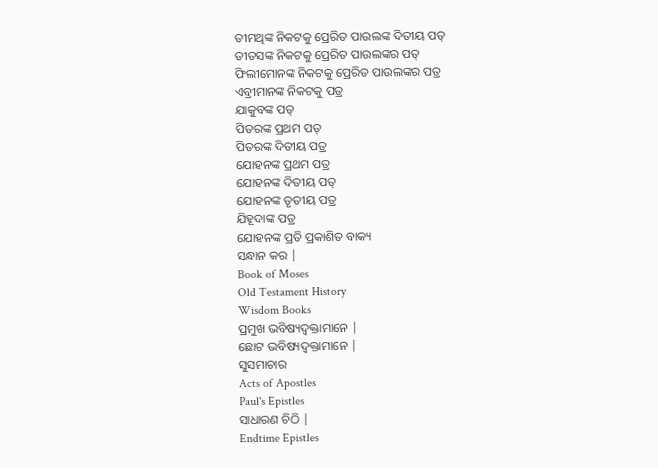ତୀମଥିଙ୍କ ନିକଟକୁ ପ୍ରେରିତ ପାଉଲଙ୍କ ଦିତୀୟ ପତ୍
ତୀତସଙ୍କ ନିକଟକୁ ପ୍ରେରିତ ପାଉଲଙ୍କର ପତ୍
ଫିଲୀମୋନଙ୍କ ନିକଟକୁ ପ୍ରେରିତ ପାଉଲଙ୍କର ପତ୍ର
ଏବ୍ରୀମାନଙ୍କ ନିକଟକୁ ପତ୍ର
ଯାକୁବଙ୍କ ପତ୍
ପିତରଙ୍କ ପ୍ରଥମ ପତ୍
ପିତରଙ୍କ ଦିତୀୟ ପତ୍ର
ଯୋହନଙ୍କ ପ୍ରଥମ ପତ୍ର
ଯୋହନଙ୍କ ଦିତୀୟ ପତ୍
ଯୋହନଙ୍କ ତୃତୀୟ ପତ୍ର
ଯିହୂଦାଙ୍କ ପତ୍ର
ଯୋହନଙ୍କ ପ୍ରତି ପ୍ରକାଶିତ ବାକ୍ୟ
ସନ୍ଧାନ କର |
Book of Moses
Old Testament History
Wisdom Books
ପ୍ରମୁଖ ଭବିଷ୍ୟଦ୍ବକ୍ତାମାନେ |
ଛୋଟ ଭବିଷ୍ୟଦ୍ବକ୍ତାମାନେ |
ସୁସମାଚାର
Acts of Apostles
Paul's Epistles
ସାଧାରଣ ଚିଠି |
Endtime Epistles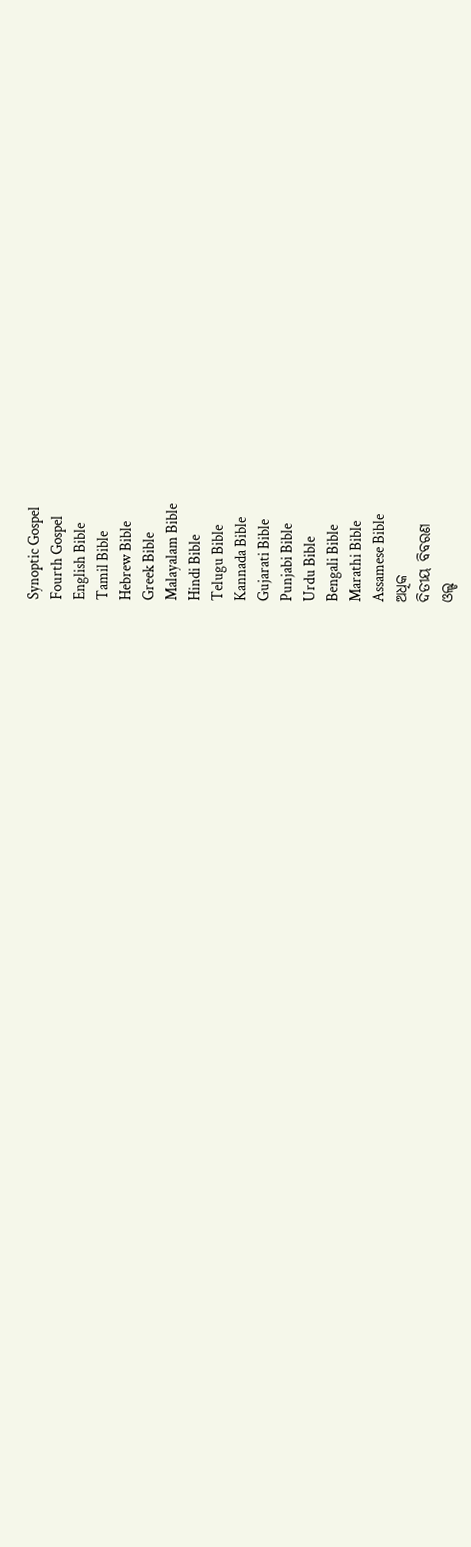Synoptic Gospel
Fourth Gospel
English Bible
Tamil Bible
Hebrew Bible
Greek Bible
Malayalam Bible
Hindi Bible
Telugu Bible
Kannada Bible
Gujarati Bible
Punjabi Bible
Urdu Bible
Bengali Bible
Marathi Bible
Assamese Bible
ଅଧିକ
ଦିତୀୟ ବିବରଣ
ଓଲ୍ଡ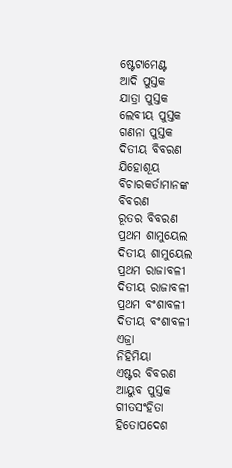ଷ୍ଟେଟାମେଣ୍ଟ
ଆଦି ପୁସ୍ତକ
ଯାତ୍ରା ପୁସ୍ତକ
ଲେବୀୟ ପୁସ୍ତକ
ଗଣନା ପୁସ୍ତକ
ଦିତୀୟ ବିବରଣ
ଯିହୋଶୂୟ
ବିଚାରକର୍ତାମାନଙ୍କ ବିବରଣ
ରୂତର ବିବରଣ
ପ୍ରଥମ ଶାମୁୟେଲ
ଦିତୀୟ ଶାମୁୟେଲ
ପ୍ରଥମ ରାଜାବଳୀ
ଦିତୀୟ ରାଜାବଳୀ
ପ୍ରଥମ ବଂଶାବଳୀ
ଦିତୀୟ ବଂଶାବଳୀ
ଏଜ୍ରା
ନିହିମିୟା
ଏଷ୍ଟର ବିବରଣ
ଆୟୁବ ପୁସ୍ତକ
ଗୀତସଂହିତା
ହିତୋପଦେଶ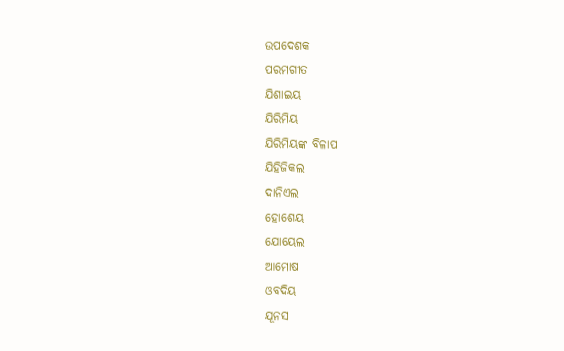ଉପଦେଶକ
ପରମଗୀତ
ଯିଶାଇୟ
ଯିରିମିୟ
ଯିରିମିୟଙ୍କ ବିଳାପ
ଯିହିଜିକଲ
ଦାନିଏଲ
ହୋଶେୟ
ଯୋୟେଲ
ଆମୋଷ
ଓବଦିୟ
ଯୂନସ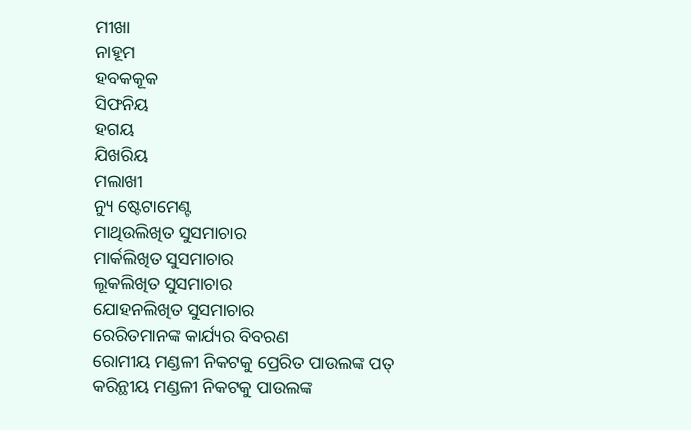ମୀଖା
ନାହୂମ
ହବକକୂକ
ସିଫନିୟ
ହଗୟ
ଯିଖରିୟ
ମଲାଖୀ
ନ୍ୟୁ ଷ୍ଟେଟାମେଣ୍ଟ
ମାଥିଉଲିଖିତ ସୁସମାଚାର
ମାର୍କଲିଖିତ ସୁସମାଚାର
ଲୂକଲିଖିତ ସୁସମାଚାର
ଯୋହନଲିଖିତ ସୁସମାଚାର
ରେରିତମାନଙ୍କ କାର୍ଯ୍ୟର ବିବରଣ
ରୋମୀୟ ମଣ୍ଡଳୀ ନିକଟକୁ ପ୍ରେରିତ ପାଉଲଙ୍କ ପତ୍
କରିନ୍ଥୀୟ ମଣ୍ଡଳୀ ନିକଟକୁ ପାଉଲଙ୍କ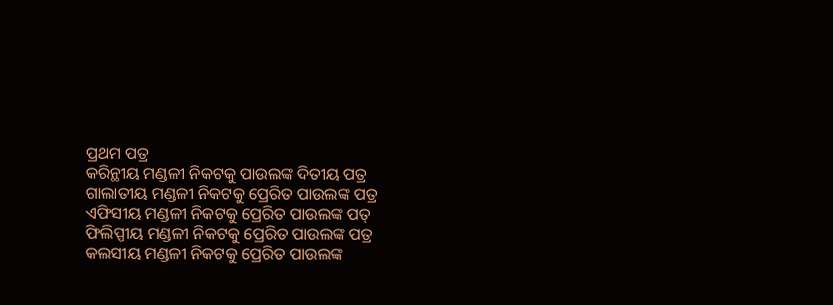ପ୍ରଥମ ପତ୍ର
କରିନ୍ଥୀୟ ମଣ୍ଡଳୀ ନିକଟକୁ ପାଉଲଙ୍କ ଦିତୀୟ ପତ୍ର
ଗାଲାତୀୟ ମଣ୍ଡଳୀ ନିକଟକୁ ପ୍ରେରିତ ପାଉଲଙ୍କ ପତ୍ର
ଏଫିସୀୟ ମଣ୍ଡଳୀ ନିକଟକୁ ପ୍ରେରିତ ପାଉଲଙ୍କ ପତ୍
ଫିଲିପ୍ପୀୟ ମଣ୍ଡଳୀ ନିକଟକୁ ପ୍ରେରିତ ପାଉଲଙ୍କ ପତ୍ର
କଲସୀୟ ମଣ୍ଡଳୀ ନିକଟକୁ ପ୍ରେରିତ ପାଉଲଙ୍କ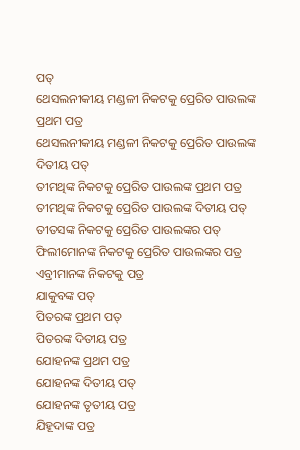ପତ୍
ଥେସଲନୀକୀୟ ମଣ୍ଡଳୀ ନିକଟକୁ ପ୍ରେରିତ ପାଉଲଙ୍କ ପ୍ରଥମ ପତ୍ର
ଥେସଲନୀକୀୟ ମଣ୍ଡଳୀ ନିକଟକୁ ପ୍ରେରିତ ପାଉଲଙ୍କ ଦିତୀୟ ପତ୍
ତୀମଥିଙ୍କ ନିକଟକୁ ପ୍ରେରିତ ପାଉଲଙ୍କ ପ୍ରଥମ ପତ୍ର
ତୀମଥିଙ୍କ ନିକଟକୁ ପ୍ରେରିତ ପାଉଲଙ୍କ ଦିତୀୟ ପତ୍
ତୀତସଙ୍କ ନିକଟକୁ ପ୍ରେରିତ ପାଉଲଙ୍କର ପତ୍
ଫିଲୀମୋନଙ୍କ ନିକଟକୁ ପ୍ରେରିତ ପାଉଲଙ୍କର ପତ୍ର
ଏବ୍ରୀମାନଙ୍କ ନିକଟକୁ ପତ୍ର
ଯାକୁବଙ୍କ ପତ୍
ପିତରଙ୍କ ପ୍ରଥମ ପତ୍
ପିତରଙ୍କ ଦିତୀୟ ପତ୍ର
ଯୋହନଙ୍କ ପ୍ରଥମ ପତ୍ର
ଯୋହନଙ୍କ ଦିତୀୟ ପତ୍
ଯୋହନଙ୍କ ତୃତୀୟ ପତ୍ର
ଯିହୂଦାଙ୍କ ପତ୍ର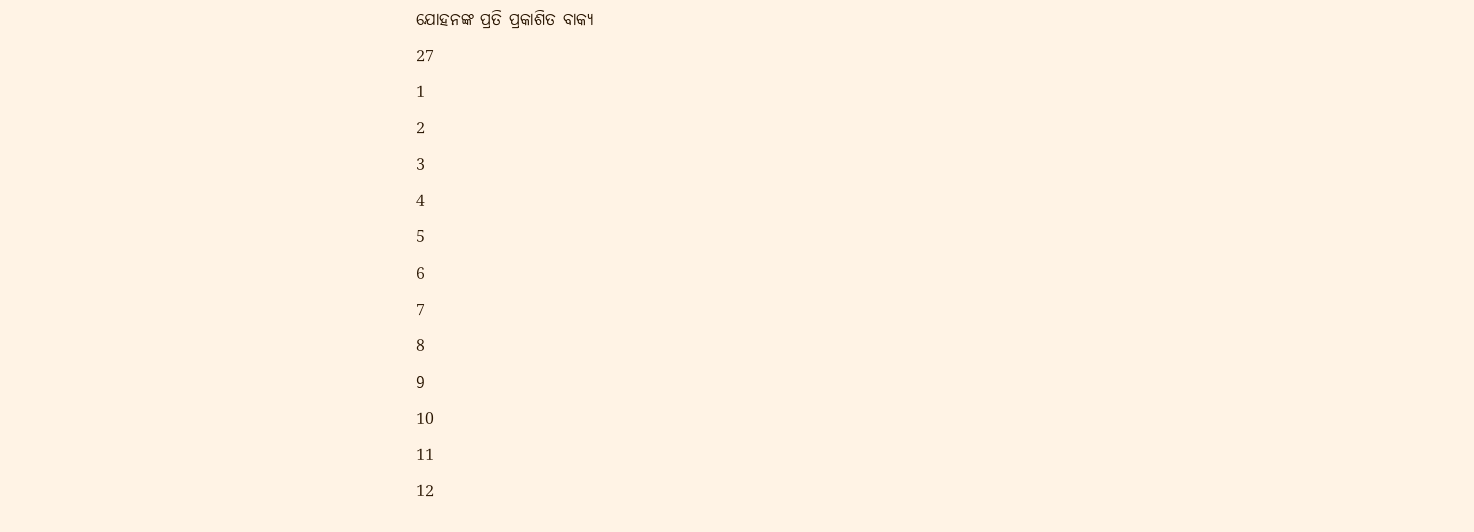ଯୋହନଙ୍କ ପ୍ରତି ପ୍ରକାଶିତ ବାକ୍ୟ
27
1
2
3
4
5
6
7
8
9
10
11
12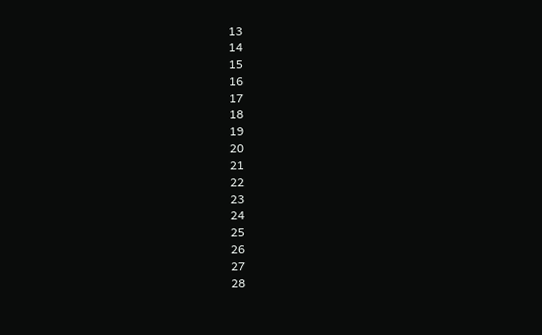13
14
15
16
17
18
19
20
21
22
23
24
25
26
27
28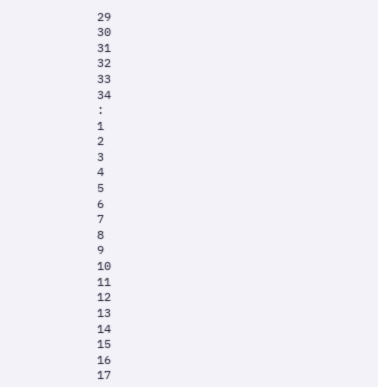29
30
31
32
33
34
:
1
2
3
4
5
6
7
8
9
10
11
12
13
14
15
16
17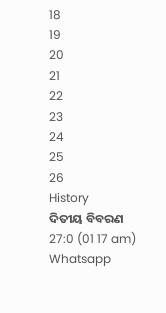18
19
20
21
22
23
24
25
26
History
ଦିତୀୟ ବିବରଣ 27:0 (01 17 am)
Whatsapp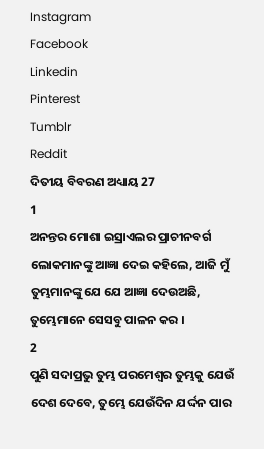Instagram
Facebook
Linkedin
Pinterest
Tumblr
Reddit
ଦିତୀୟ ବିବରଣ ଅଧ୍ୟାୟ 27
1
ଅନନ୍ତର ମୋଶା ଇସ୍ରାଏଲର ପ୍ରାଚୀନବର୍ଗ ଲୋକମାନଙ୍କୁ ଆଜ୍ଞା ଦେଇ କହିଲେ, ଆଜି ମୁଁ ତୁମ୍ଭମାନଙ୍କୁ ଯେ ଯେ ଆଜ୍ଞା ଦେଉଅଛି, ତୁମ୍ଭେମାନେ ସେସବୁ ପାଳନ କର ।
2
ପୁଣି ସଦାପ୍ରଭୁ ତୁମ୍ଭ ପରମେଶ୍ଵର ତୁମ୍ଭକୁ ଯେଉଁ ଦେଶ ଦେବେ, ତୁମ୍ଭେ ଯେଉଁଦିନ ଯର୍ଦ୍ଦନ ପାର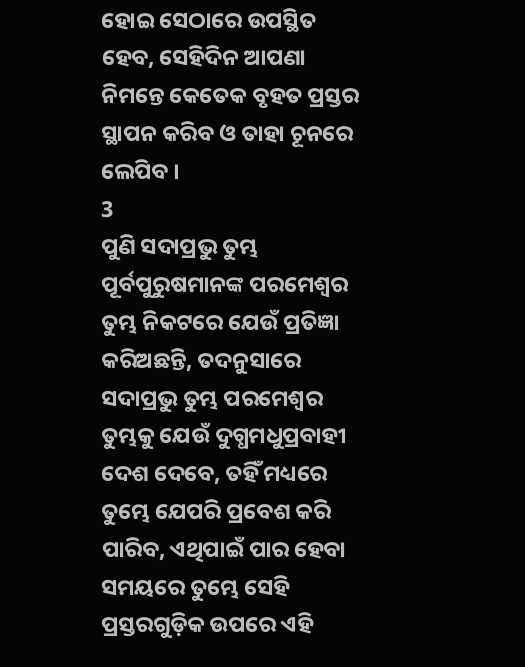ହୋଇ ସେଠାରେ ଉପସ୍ଥିତ ହେବ, ସେହିଦିନ ଆପଣା ନିମନ୍ତେ କେତେକ ବୃହତ ପ୍ରସ୍ତର ସ୍ଥାପନ କରିବ ଓ ତାହା ଚୂନରେ ଲେପିବ ।
3
ପୁଣି ସଦାପ୍ରଭୁ ତୁମ୍ଭ ପୂର୍ବପୁରୁଷମାନଙ୍କ ପରମେଶ୍ଵର ତୁମ୍ଭ ନିକଟରେ ଯେଉଁ ପ୍ରତିଜ୍ଞା କରିଅଛନ୍ତି, ତଦନୁସାରେ ସଦାପ୍ରଭୁ ତୁମ୍ଭ ପରମେଶ୍ଵର ତୁମ୍ଭକୁ ଯେଉଁ ଦୁଗ୍ଧମଧୁପ୍ରବାହୀ ଦେଶ ଦେବେ, ତହିଁ ମଧ୍ୟରେ ତୁମ୍ଭେ ଯେପରି ପ୍ରବେଶ କରି ପାରିବ, ଏଥିପାଇଁ ପାର ହେବା ସମୟରେ ତୁମ୍ଭେ ସେହି ପ୍ରସ୍ତରଗୁଡ଼ିକ ଉପରେ ଏହି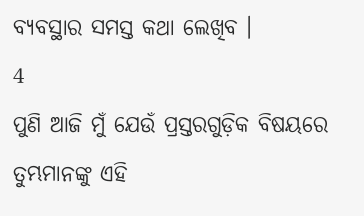ବ୍ୟବସ୍ଥାର ସମସ୍ତ କଥା ଲେଖିବ ।
4
ପୁଣି ଆଜି ମୁଁ ଯେଉଁ ପ୍ରସ୍ତରଗୁଡ଼ିକ ବିଷୟରେ ତୁମ୍ଭମାନଙ୍କୁ ଏହି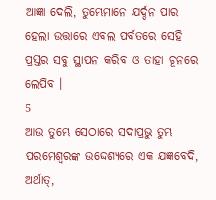ଆଜ୍ଞା ଦେଲି, ତୁମ୍ଭେମାନେ ଯର୍ଦ୍ଦନ ପାର ହେଲା ଉତ୍ତାରେ ଏବଲ ପର୍ବତରେ ସେହି ପ୍ରସ୍ତର ସବୁ ସ୍ଥାପନ କରିବ ଓ ତାହା ଚୂନରେ ଲେପିବ ।
5
ଆଉ ତୁମ୍ଭେ ସେଠାରେ ସଦାପ୍ରଭୁ ତୁମ୍ଭ ପରମେଶ୍ଵରଙ୍କ ଉଦ୍ଦେଶ୍ୟରେ ଏକ ଯଜ୍ଞବେଦି, ଅର୍ଥାତ୍,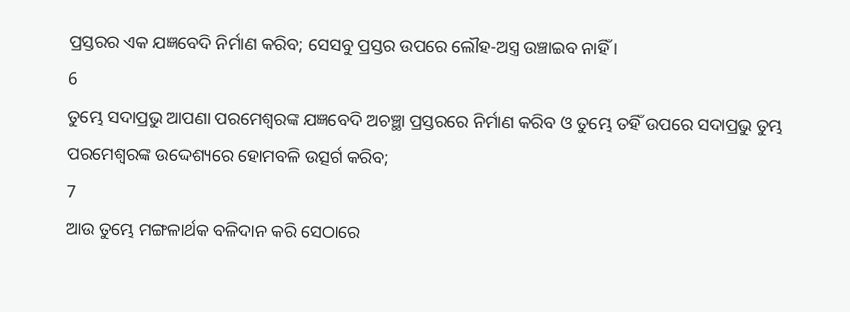ପ୍ରସ୍ତରର ଏକ ଯଜ୍ଞବେଦି ନିର୍ମାଣ କରିବ; ସେସବୁ ପ୍ରସ୍ତର ଉପରେ ଲୌହ-ଅସ୍ତ୍ର ଉଞ୍ଚାଇବ ନାହିଁ ।
6
ତୁମ୍ଭେ ସଦାପ୍ରଭୁ ଆପଣା ପରମେଶ୍ଵରଙ୍କ ଯଜ୍ଞବେଦି ଅଚଞ୍ଛା ପ୍ରସ୍ତରରେ ନିର୍ମାଣ କରିବ ଓ ତୁମ୍ଭେ ତହିଁ ଉପରେ ସଦାପ୍ରଭୁ ତୁମ୍ଭ ପରମେଶ୍ଵରଙ୍କ ଉଦ୍ଦେଶ୍ୟରେ ହୋମବଳି ଉତ୍ସର୍ଗ କରିବ;
7
ଆଉ ତୁମ୍ଭେ ମଙ୍ଗଳାର୍ଥକ ବଳିଦାନ କରି ସେଠାରେ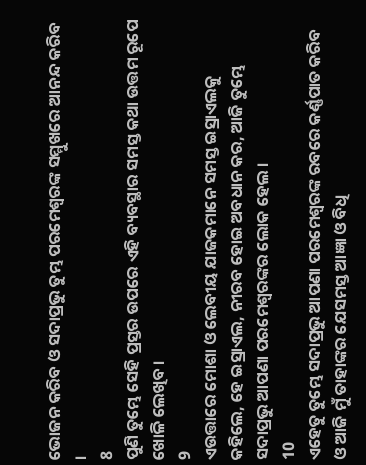ଭୋଜନ କରିବ ଓ ସଦାପ୍ରଭୁ ତୁମ୍ଭ ପରମେଶ୍ଵରଙ୍କ ସମ୍ମୁଖରେ ଆନନ୍ଦ କରିବ ।
8
ପୁଣି ତୁମ୍ଭେ ସେହି ପ୍ରସ୍ତର ଉପରେ ଏହି ବ୍ୟବସ୍ଥାର ସମସ୍ତ କଥା ଉତ୍ତମ ରୂପେ ଖୋଳି ଲେଖିବ ।
9
ଏଉତ୍ତାରେ ମୋଶା ଓ ଲେବୀୟ ଯାଜକମାନେ ସମସ୍ତ ଇସ୍ରାଏଲକୁ କହିଲେ, ହେ ଇସ୍ରାଏଲ, ନୀରବ ହୋଇ ଅବଧାନ କର, ଆଜି ତୁମ୍ଭେ ସଦାପ୍ରଭୁ ଆପଣା ପରମେଶ୍ଵରଙ୍କର ଲୋକ ହେଲ ।
10
ଏହେତୁ ତୁମ୍ଭେ ସଦାପ୍ରଭୁ ଆପଣା ପରମେଶ୍ଵରଙ୍କ ରବରେ କର୍ଣ୍ଣପାତ କରିବ ଓ ଆଜି ମୁଁ ତାହାଙ୍କର ଯେସମସ୍ତ ଆଜ୍ଞା ଓ ବିଧି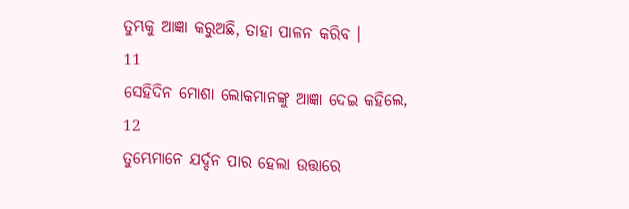ତୁମ୍ଭକୁ ଆଜ୍ଞା କରୁଅଛି, ତାହା ପାଳନ କରିବ ।
11
ସେହିଦିନ ମୋଶା ଲୋକମାନଙ୍କୁ ଆଜ୍ଞା ଦେଇ କହିଲେ,
12
ତୁମ୍ଭେମାନେ ଯର୍ଦ୍ଦନ ପାର ହେଲା ଉତ୍ତାରେ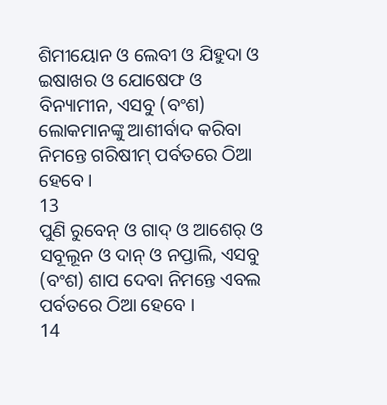ଶିମୀୟୋନ ଓ ଲେବୀ ଓ ଯିହୁଦା ଓ ଇଷାଖର ଓ ଯୋଷେଫ ଓ ବିନ୍ୟାମୀନ, ଏସବୁ (ବଂଶ) ଲୋକମାନଙ୍କୁ ଆଶୀର୍ବାଦ କରିବା ନିମନ୍ତେ ଗରିଷୀମ୍ ପର୍ବତରେ ଠିଆ ହେବେ ।
13
ପୁଣି ରୁବେନ୍ ଓ ଗାଦ୍ ଓ ଆଶେର୍ ଓ ସବୂଲୂନ ଓ ଦାନ୍ ଓ ନପ୍ତାଲି, ଏସବୁ (ବଂଶ) ଶାପ ଦେବା ନିମନ୍ତେ ଏବଲ ପର୍ବତରେ ଠିଆ ହେବେ ।
14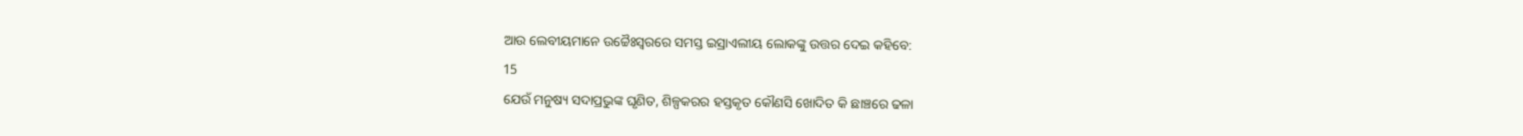ଆଉ ଲେବୀୟମାନେ ଉଚ୍ଚୈଃସ୍ଵରରେ ସମସ୍ତ ଇସ୍ରାଏଲୀୟ ଲୋକଙ୍କୁ ଉତ୍ତର ଦେଇ କହିବେ:
15
ଯେଉଁ ମନୁଷ୍ୟ ସଦାପ୍ରଭୁଙ୍କ ଘୃଣିତ, ଶିଳ୍ପକରର ହସ୍ତକୃତ କୌଣସି ଖୋଦିତ କି ଛାଞ୍ଚରେ ଢଳା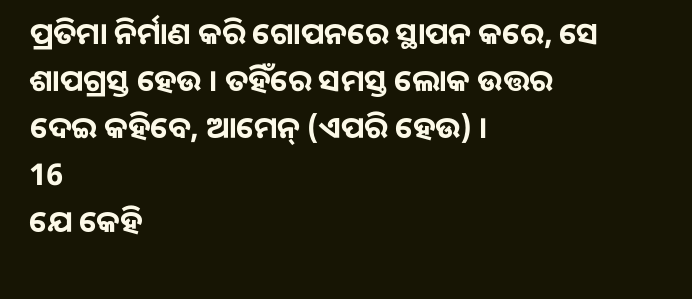ପ୍ରତିମା ନିର୍ମାଣ କରି ଗୋପନରେ ସ୍ଥାପନ କରେ, ସେ ଶାପଗ୍ରସ୍ତ ହେଉ । ତହିଁରେ ସମସ୍ତ ଲୋକ ଉତ୍ତର ଦେଇ କହିବେ, ଆମେନ୍ (ଏପରି ହେଉ) ।
16
ଯେ କେହି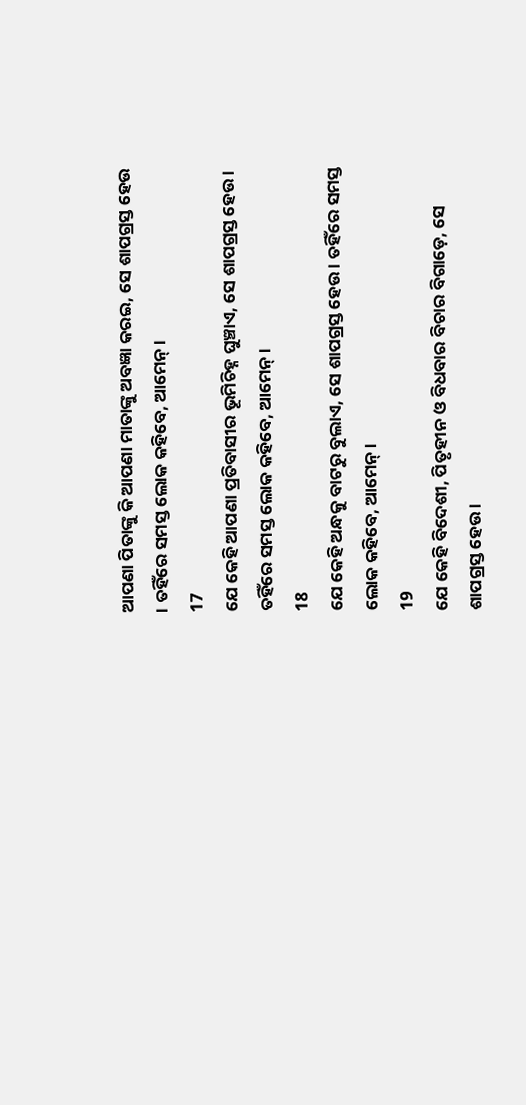ଆପଣା ପିତାଙ୍କୁ କି ଆପଣା ମାତାଙ୍କୁ ଅବଜ୍ଞା କରଇ, ସେ ଶାପଗ୍ରସ୍ତ ହେଉ । ତହିଁରେ ସମସ୍ତ ଲୋକ କହିବେ, ଆମେନ୍ ।
17
ଯେ କେହି ଆପଣା ପ୍ରତିବାସୀର ଭୂମିଚିହ୍ନ ଘୁଞ୍ଚାଏ, ସେ ଶାପଗ୍ରସ୍ତ ହେଉ । ତହିଁରେ ସମସ୍ତ ଲୋକ କହିବେ, ଆମେନ୍ ।
18
ଯେ କେହି ଅନ୍ଧକୁ ବାଟରୁ ବୁଲାଏ, ସେ ଶାପଗ୍ରସ୍ତ ହେଉ । ତହିଁରେ ସମସ୍ତ ଲୋକ କହିବେ, ଆମେନ୍ ।
19
ଯେ କେହି ବିଦେଶୀ, ପିତୃହୀନ ଓ ବିଧବାର ବିଚାର ବିଗାଡ଼େ, ସେ ଶାପଗ୍ରସ୍ତ ହେଉ ।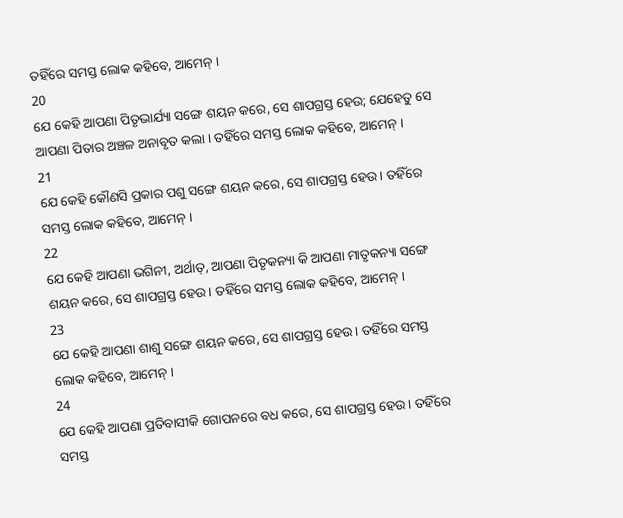ତହିଁରେ ସମସ୍ତ ଲୋକ କହିବେ, ଆମେନ୍ ।
20
ଯେ କେହି ଆପଣା ପିତୃଭାର୍ଯ୍ୟା ସଙ୍ଗେ ଶୟନ କରେ, ସେ ଶାପଗ୍ରସ୍ତ ହେଉ; ଯେହେତୁ ସେ ଆପଣା ପିତାର ଅଞ୍ଚଳ ଅନାବୃତ କଲା । ତହିଁରେ ସମସ୍ତ ଲୋକ କହିବେ, ଆମେନ୍ ।
21
ଯେ କେହି କୌଣସି ପ୍ରକାର ପଶୁ ସଙ୍ଗେ ଶୟନ କରେ, ସେ ଶାପଗ୍ରସ୍ତ ହେଉ । ତହିଁରେ ସମସ୍ତ ଲୋକ କହିବେ, ଆମେନ୍ ।
22
ଯେ କେହି ଆପଣା ଭଗିନୀ, ଅର୍ଥାତ୍, ଆପଣା ପିତୃକନ୍ୟା କି ଆପଣା ମାତୃକନ୍ୟା ସଙ୍ଗେ ଶୟନ କରେ, ସେ ଶାପଗ୍ରସ୍ତ ହେଉ । ତହିଁରେ ସମସ୍ତ ଲୋକ କହିବେ, ଆମେନ୍ ।
23
ଯେ କେହି ଆପଣା ଶାଶୁ ସଙ୍ଗେ ଶୟନ କରେ, ସେ ଶାପଗ୍ରସ୍ତ ହେଉ । ତହିଁରେ ସମସ୍ତ ଲୋକ କହିବେ, ଆମେନ୍ ।
24
ଯେ କେହି ଆପଣା ପ୍ରତିବାସୀକି ଗୋପନରେ ବଧ କରେ, ସେ ଶାପଗ୍ରସ୍ତ ହେଉ । ତହିଁରେ ସମସ୍ତ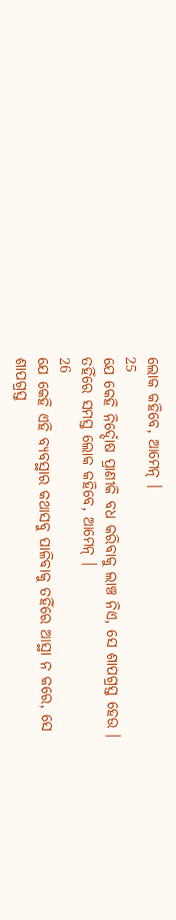ଲୋକ କହିବେ, ଆମେନ୍ ।
25
ଯେ କେହି ନିର୍ଦ୍ଦୋଷ ପ୍ରାଣୀକି ବଧ କରିବାକୁ ଲାଞ୍ଚ ନିଏ, ସେ ଶାପଗ୍ରସ୍ତ ହେଉ । ତହିଁରେ ସମସ୍ତ ଲୋକ କହିବେ, ଆମେନ୍ ।
26
ଯେ କେହି ଏହି ବ୍ୟବସ୍ଥାର କଥାସବୁ ପାଳିବାକୁ ତହିଁରେ ଆସ୍ଥା ନ କରେ, ସେ ଶାପଗ୍ରସ୍ତ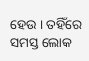ହେଉ । ତହିଁରେ ସମସ୍ତ ଲୋକ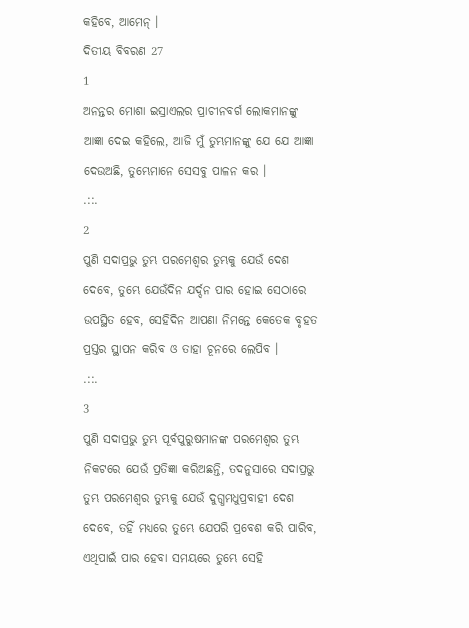କହିବେ, ଆମେନ୍ ।
ଦିତୀୟ ବିବରଣ 27
1
ଅନନ୍ତର ମୋଶା ଇସ୍ରାଏଲର ପ୍ରାଚୀନବର୍ଗ ଲୋକମାନଙ୍କୁ ଆଜ୍ଞା ଦେଇ କହିଲେ, ଆଜି ମୁଁ ତୁମ୍ଭମାନଙ୍କୁ ଯେ ଯେ ଆଜ୍ଞା ଦେଉଅଛି, ତୁମ୍ଭେମାନେ ସେସବୁ ପାଳନ କର ।
.::.
2
ପୁଣି ସଦାପ୍ରଭୁ ତୁମ୍ଭ ପରମେଶ୍ଵର ତୁମ୍ଭକୁ ଯେଉଁ ଦେଶ ଦେବେ, ତୁମ୍ଭେ ଯେଉଁଦିନ ଯର୍ଦ୍ଦନ ପାର ହୋଇ ସେଠାରେ ଉପସ୍ଥିତ ହେବ, ସେହିଦିନ ଆପଣା ନିମନ୍ତେ କେତେକ ବୃହତ ପ୍ରସ୍ତର ସ୍ଥାପନ କରିବ ଓ ତାହା ଚୂନରେ ଲେପିବ ।
.::.
3
ପୁଣି ସଦାପ୍ରଭୁ ତୁମ୍ଭ ପୂର୍ବପୁରୁଷମାନଙ୍କ ପରମେଶ୍ଵର ତୁମ୍ଭ ନିକଟରେ ଯେଉଁ ପ୍ରତିଜ୍ଞା କରିଅଛନ୍ତି, ତଦନୁସାରେ ସଦାପ୍ରଭୁ ତୁମ୍ଭ ପରମେଶ୍ଵର ତୁମ୍ଭକୁ ଯେଉଁ ଦୁଗ୍ଧମଧୁପ୍ରବାହୀ ଦେଶ ଦେବେ, ତହିଁ ମଧ୍ୟରେ ତୁମ୍ଭେ ଯେପରି ପ୍ରବେଶ କରି ପାରିବ, ଏଥିପାଇଁ ପାର ହେବା ସମୟରେ ତୁମ୍ଭେ ସେହି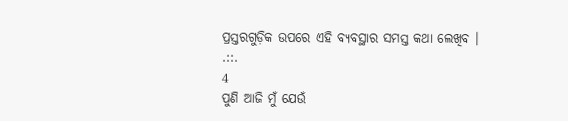ପ୍ରସ୍ତରଗୁଡ଼ିକ ଉପରେ ଏହି ବ୍ୟବସ୍ଥାର ସମସ୍ତ କଥା ଲେଖିବ ।
.::.
4
ପୁଣି ଆଜି ମୁଁ ଯେଉଁ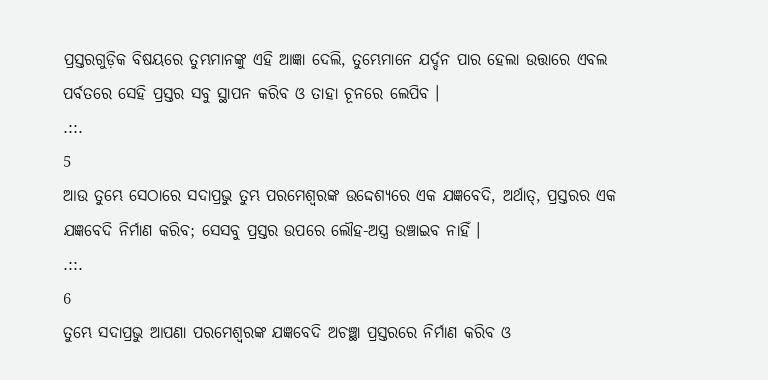ପ୍ରସ୍ତରଗୁଡ଼ିକ ବିଷୟରେ ତୁମ୍ଭମାନଙ୍କୁ ଏହି ଆଜ୍ଞା ଦେଲି, ତୁମ୍ଭେମାନେ ଯର୍ଦ୍ଦନ ପାର ହେଲା ଉତ୍ତାରେ ଏବଲ ପର୍ବତରେ ସେହି ପ୍ରସ୍ତର ସବୁ ସ୍ଥାପନ କରିବ ଓ ତାହା ଚୂନରେ ଲେପିବ ।
.::.
5
ଆଉ ତୁମ୍ଭେ ସେଠାରେ ସଦାପ୍ରଭୁ ତୁମ୍ଭ ପରମେଶ୍ଵରଙ୍କ ଉଦ୍ଦେଶ୍ୟରେ ଏକ ଯଜ୍ଞବେଦି, ଅର୍ଥାତ୍, ପ୍ରସ୍ତରର ଏକ ଯଜ୍ଞବେଦି ନିର୍ମାଣ କରିବ; ସେସବୁ ପ୍ରସ୍ତର ଉପରେ ଲୌହ-ଅସ୍ତ୍ର ଉଞ୍ଚାଇବ ନାହିଁ ।
.::.
6
ତୁମ୍ଭେ ସଦାପ୍ରଭୁ ଆପଣା ପରମେଶ୍ଵରଙ୍କ ଯଜ୍ଞବେଦି ଅଚଞ୍ଛା ପ୍ରସ୍ତରରେ ନିର୍ମାଣ କରିବ ଓ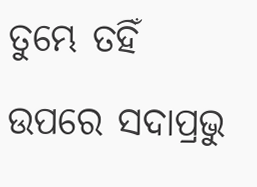ତୁମ୍ଭେ ତହିଁ ଉପରେ ସଦାପ୍ରଭୁ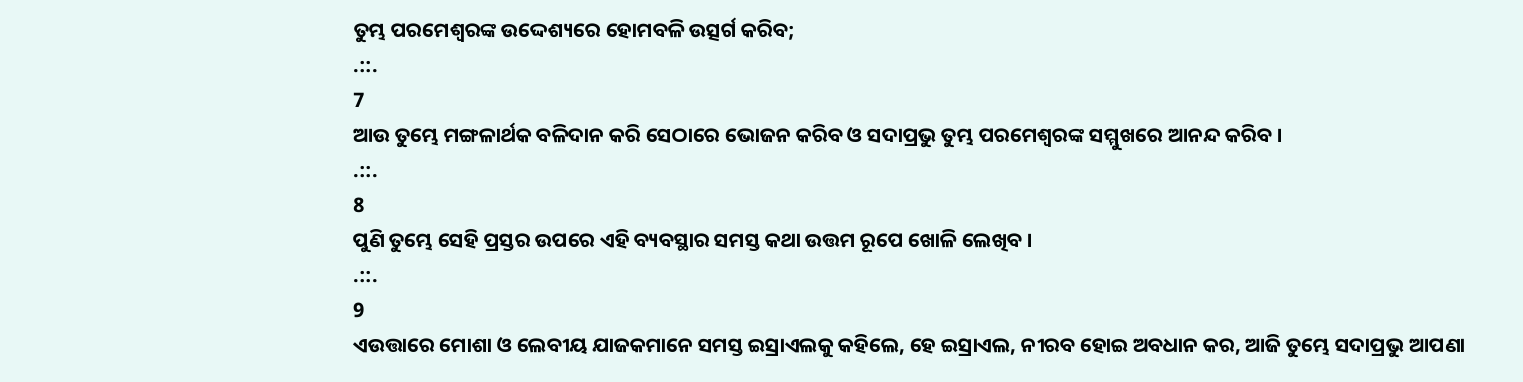ତୁମ୍ଭ ପରମେଶ୍ଵରଙ୍କ ଉଦ୍ଦେଶ୍ୟରେ ହୋମବଳି ଉତ୍ସର୍ଗ କରିବ;
.::.
7
ଆଉ ତୁମ୍ଭେ ମଙ୍ଗଳାର୍ଥକ ବଳିଦାନ କରି ସେଠାରେ ଭୋଜନ କରିବ ଓ ସଦାପ୍ରଭୁ ତୁମ୍ଭ ପରମେଶ୍ଵରଙ୍କ ସମ୍ମୁଖରେ ଆନନ୍ଦ କରିବ ।
.::.
8
ପୁଣି ତୁମ୍ଭେ ସେହି ପ୍ରସ୍ତର ଉପରେ ଏହି ବ୍ୟବସ୍ଥାର ସମସ୍ତ କଥା ଉତ୍ତମ ରୂପେ ଖୋଳି ଲେଖିବ ।
.::.
9
ଏଉତ୍ତାରେ ମୋଶା ଓ ଲେବୀୟ ଯାଜକମାନେ ସମସ୍ତ ଇସ୍ରାଏଲକୁ କହିଲେ, ହେ ଇସ୍ରାଏଲ, ନୀରବ ହୋଇ ଅବଧାନ କର, ଆଜି ତୁମ୍ଭେ ସଦାପ୍ରଭୁ ଆପଣା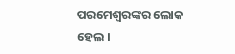ପରମେଶ୍ଵରଙ୍କର ଲୋକ ହେଲ ।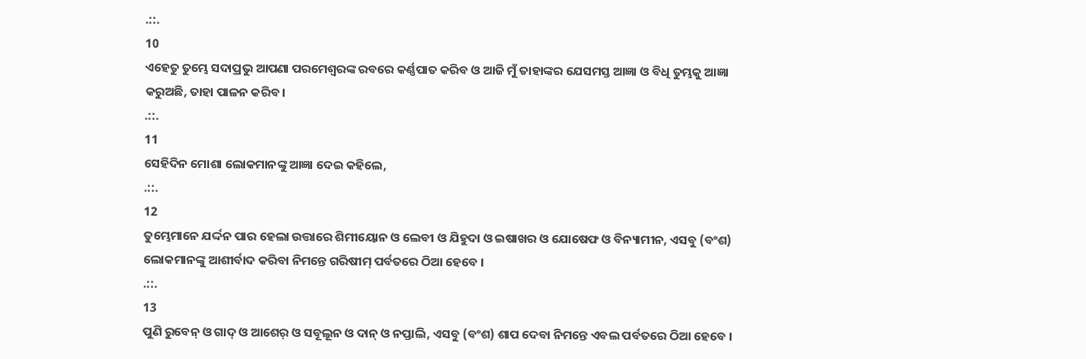.::.
10
ଏହେତୁ ତୁମ୍ଭେ ସଦାପ୍ରଭୁ ଆପଣା ପରମେଶ୍ଵରଙ୍କ ରବରେ କର୍ଣ୍ଣପାତ କରିବ ଓ ଆଜି ମୁଁ ତାହାଙ୍କର ଯେସମସ୍ତ ଆଜ୍ଞା ଓ ବିଧି ତୁମ୍ଭକୁ ଆଜ୍ଞା କରୁଅଛି, ତାହା ପାଳନ କରିବ ।
.::.
11
ସେହିଦିନ ମୋଶା ଲୋକମାନଙ୍କୁ ଆଜ୍ଞା ଦେଇ କହିଲେ,
.::.
12
ତୁମ୍ଭେମାନେ ଯର୍ଦ୍ଦନ ପାର ହେଲା ଉତ୍ତାରେ ଶିମୀୟୋନ ଓ ଲେବୀ ଓ ଯିହୁଦା ଓ ଇଷାଖର ଓ ଯୋଷେଫ ଓ ବିନ୍ୟାମୀନ, ଏସବୁ (ବଂଶ) ଲୋକମାନଙ୍କୁ ଆଶୀର୍ବାଦ କରିବା ନିମନ୍ତେ ଗରିଷୀମ୍ ପର୍ବତରେ ଠିଆ ହେବେ ।
.::.
13
ପୁଣି ରୁବେନ୍ ଓ ଗାଦ୍ ଓ ଆଶେର୍ ଓ ସବୂଲୂନ ଓ ଦାନ୍ ଓ ନପ୍ତାଲି, ଏସବୁ (ବଂଶ) ଶାପ ଦେବା ନିମନ୍ତେ ଏବଲ ପର୍ବତରେ ଠିଆ ହେବେ ।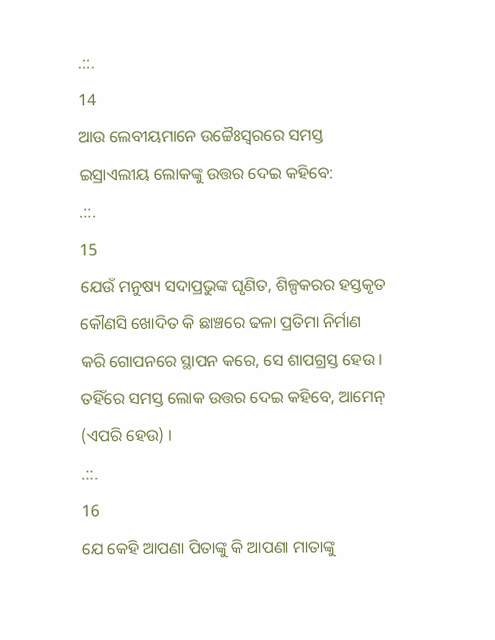.::.
14
ଆଉ ଲେବୀୟମାନେ ଉଚ୍ଚୈଃସ୍ଵରରେ ସମସ୍ତ ଇସ୍ରାଏଲୀୟ ଲୋକଙ୍କୁ ଉତ୍ତର ଦେଇ କହିବେ:
.::.
15
ଯେଉଁ ମନୁଷ୍ୟ ସଦାପ୍ରଭୁଙ୍କ ଘୃଣିତ, ଶିଳ୍ପକରର ହସ୍ତକୃତ କୌଣସି ଖୋଦିତ କି ଛାଞ୍ଚରେ ଢଳା ପ୍ରତିମା ନିର୍ମାଣ କରି ଗୋପନରେ ସ୍ଥାପନ କରେ, ସେ ଶାପଗ୍ରସ୍ତ ହେଉ । ତହିଁରେ ସମସ୍ତ ଲୋକ ଉତ୍ତର ଦେଇ କହିବେ, ଆମେନ୍ (ଏପରି ହେଉ) ।
.::.
16
ଯେ କେହି ଆପଣା ପିତାଙ୍କୁ କି ଆପଣା ମାତାଙ୍କୁ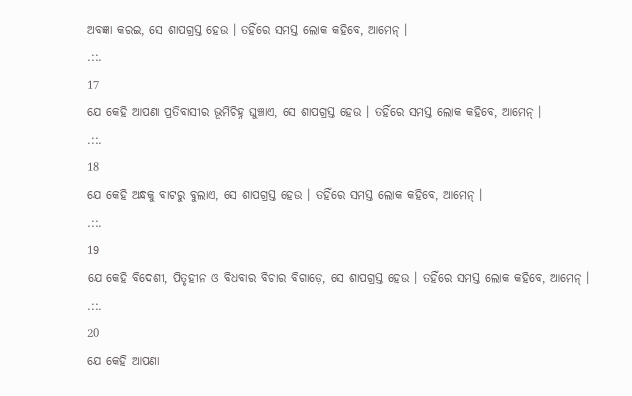ଅବଜ୍ଞା କରଇ, ସେ ଶାପଗ୍ରସ୍ତ ହେଉ । ତହିଁରେ ସମସ୍ତ ଲୋକ କହିବେ, ଆମେନ୍ ।
.::.
17
ଯେ କେହି ଆପଣା ପ୍ରତିବାସୀର ଭୂମିଚିହ୍ନ ଘୁଞ୍ଚାଏ, ସେ ଶାପଗ୍ରସ୍ତ ହେଉ । ତହିଁରେ ସମସ୍ତ ଲୋକ କହିବେ, ଆମେନ୍ ।
.::.
18
ଯେ କେହି ଅନ୍ଧକୁ ବାଟରୁ ବୁଲାଏ, ସେ ଶାପଗ୍ରସ୍ତ ହେଉ । ତହିଁରେ ସମସ୍ତ ଲୋକ କହିବେ, ଆମେନ୍ ।
.::.
19
ଯେ କେହି ବିଦେଶୀ, ପିତୃହୀନ ଓ ବିଧବାର ବିଚାର ବିଗାଡ଼େ, ସେ ଶାପଗ୍ରସ୍ତ ହେଉ । ତହିଁରେ ସମସ୍ତ ଲୋକ କହିବେ, ଆମେନ୍ ।
.::.
20
ଯେ କେହି ଆପଣା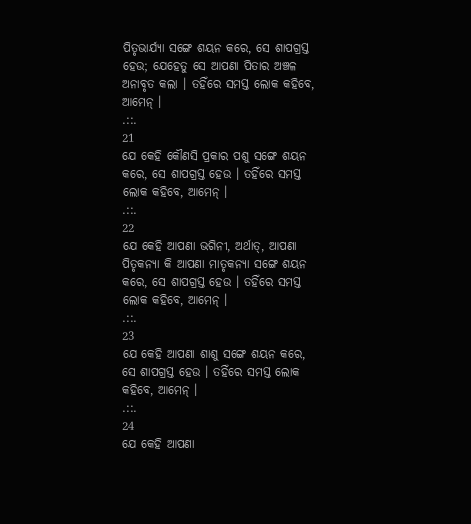ପିତୃଭାର୍ଯ୍ୟା ସଙ୍ଗେ ଶୟନ କରେ, ସେ ଶାପଗ୍ରସ୍ତ ହେଉ; ଯେହେତୁ ସେ ଆପଣା ପିତାର ଅଞ୍ଚଳ ଅନାବୃତ କଲା । ତହିଁରେ ସମସ୍ତ ଲୋକ କହିବେ, ଆମେନ୍ ।
.::.
21
ଯେ କେହି କୌଣସି ପ୍ରକାର ପଶୁ ସଙ୍ଗେ ଶୟନ କରେ, ସେ ଶାପଗ୍ରସ୍ତ ହେଉ । ତହିଁରେ ସମସ୍ତ ଲୋକ କହିବେ, ଆମେନ୍ ।
.::.
22
ଯେ କେହି ଆପଣା ଭଗିନୀ, ଅର୍ଥାତ୍, ଆପଣା ପିତୃକନ୍ୟା କି ଆପଣା ମାତୃକନ୍ୟା ସଙ୍ଗେ ଶୟନ କରେ, ସେ ଶାପଗ୍ରସ୍ତ ହେଉ । ତହିଁରେ ସମସ୍ତ ଲୋକ କହିବେ, ଆମେନ୍ ।
.::.
23
ଯେ କେହି ଆପଣା ଶାଶୁ ସଙ୍ଗେ ଶୟନ କରେ, ସେ ଶାପଗ୍ରସ୍ତ ହେଉ । ତହିଁରେ ସମସ୍ତ ଲୋକ କହିବେ, ଆମେନ୍ ।
.::.
24
ଯେ କେହି ଆପଣା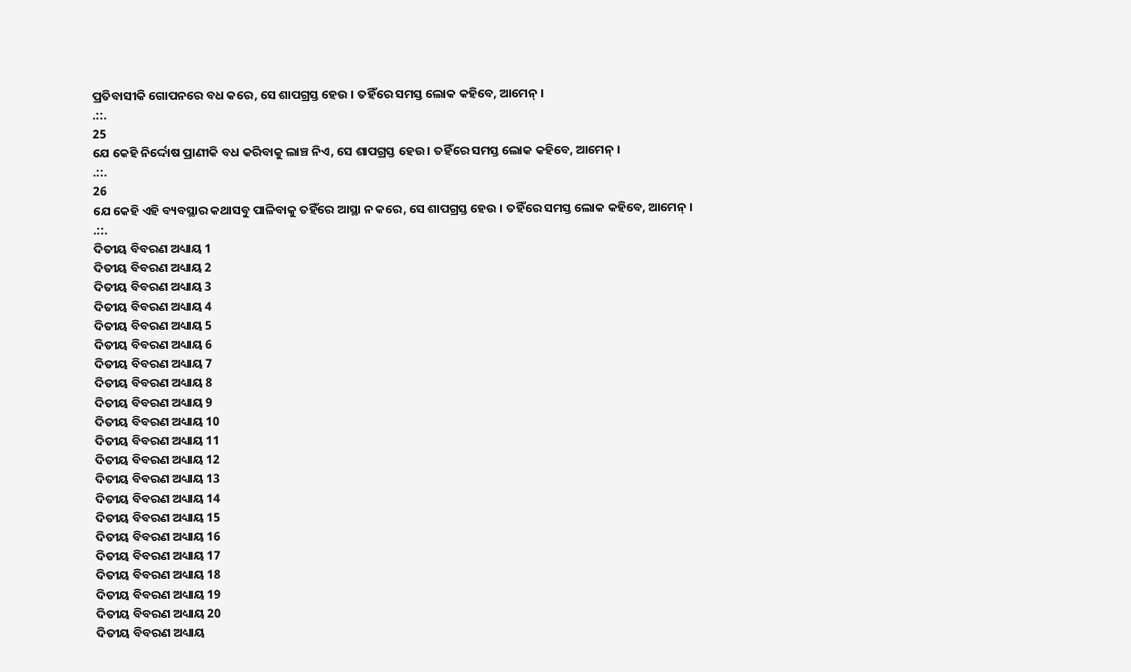ପ୍ରତିବାସୀକି ଗୋପନରେ ବଧ କରେ, ସେ ଶାପଗ୍ରସ୍ତ ହେଉ । ତହିଁରେ ସମସ୍ତ ଲୋକ କହିବେ, ଆମେନ୍ ।
.::.
25
ଯେ କେହି ନିର୍ଦ୍ଦୋଷ ପ୍ରାଣୀକି ବଧ କରିବାକୁ ଲାଞ୍ଚ ନିଏ, ସେ ଶାପଗ୍ରସ୍ତ ହେଉ । ତହିଁରେ ସମସ୍ତ ଲୋକ କହିବେ, ଆମେନ୍ ।
.::.
26
ଯେ କେହି ଏହି ବ୍ୟବସ୍ଥାର କଥାସବୁ ପାଳିବାକୁ ତହିଁରେ ଆସ୍ଥା ନ କରେ, ସେ ଶାପଗ୍ରସ୍ତ ହେଉ । ତହିଁରେ ସମସ୍ତ ଲୋକ କହିବେ, ଆମେନ୍ ।
.::.
ଦିତୀୟ ବିବରଣ ଅଧ୍ୟାୟ 1
ଦିତୀୟ ବିବରଣ ଅଧ୍ୟାୟ 2
ଦିତୀୟ ବିବରଣ ଅଧ୍ୟାୟ 3
ଦିତୀୟ ବିବରଣ ଅଧ୍ୟାୟ 4
ଦିତୀୟ ବିବରଣ ଅଧ୍ୟାୟ 5
ଦିତୀୟ ବିବରଣ ଅଧ୍ୟାୟ 6
ଦିତୀୟ ବିବରଣ ଅଧ୍ୟାୟ 7
ଦିତୀୟ ବିବରଣ ଅଧ୍ୟାୟ 8
ଦିତୀୟ ବିବରଣ ଅଧ୍ୟାୟ 9
ଦିତୀୟ ବିବରଣ ଅଧ୍ୟାୟ 10
ଦିତୀୟ ବିବରଣ ଅଧ୍ୟାୟ 11
ଦିତୀୟ ବିବରଣ ଅଧ୍ୟାୟ 12
ଦିତୀୟ ବିବରଣ ଅଧ୍ୟାୟ 13
ଦିତୀୟ ବିବରଣ ଅଧ୍ୟାୟ 14
ଦିତୀୟ ବିବରଣ ଅଧ୍ୟାୟ 15
ଦିତୀୟ ବିବରଣ ଅଧ୍ୟାୟ 16
ଦିତୀୟ ବିବରଣ ଅଧ୍ୟାୟ 17
ଦିତୀୟ ବିବରଣ ଅଧ୍ୟାୟ 18
ଦିତୀୟ ବିବରଣ ଅଧ୍ୟାୟ 19
ଦିତୀୟ ବିବରଣ ଅଧ୍ୟାୟ 20
ଦିତୀୟ ବିବରଣ ଅଧ୍ୟାୟ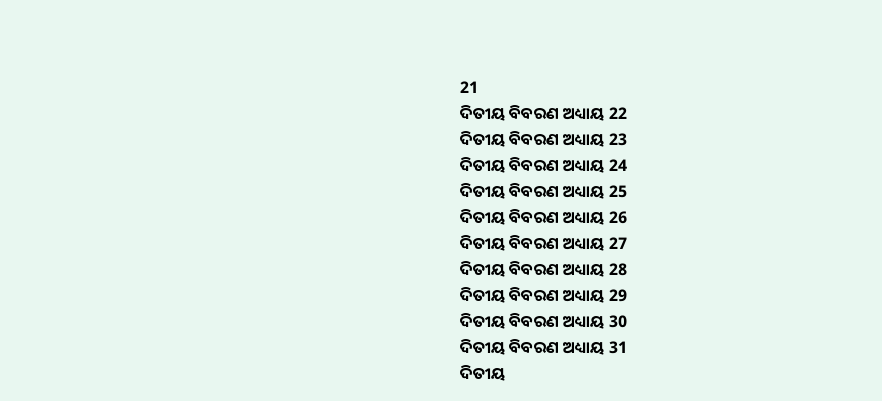21
ଦିତୀୟ ବିବରଣ ଅଧ୍ୟାୟ 22
ଦିତୀୟ ବିବରଣ ଅଧ୍ୟାୟ 23
ଦିତୀୟ ବିବରଣ ଅଧ୍ୟାୟ 24
ଦିତୀୟ ବିବରଣ ଅଧ୍ୟାୟ 25
ଦିତୀୟ ବିବରଣ ଅଧ୍ୟାୟ 26
ଦିତୀୟ ବିବରଣ ଅଧ୍ୟାୟ 27
ଦିତୀୟ ବିବରଣ ଅଧ୍ୟାୟ 28
ଦିତୀୟ ବିବରଣ ଅଧ୍ୟାୟ 29
ଦିତୀୟ ବିବରଣ ଅଧ୍ୟାୟ 30
ଦିତୀୟ ବିବରଣ ଅଧ୍ୟାୟ 31
ଦିତୀୟ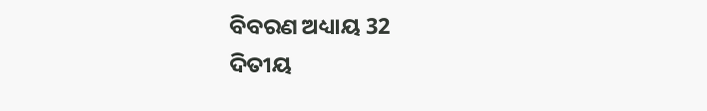ବିବରଣ ଅଧ୍ୟାୟ 32
ଦିତୀୟ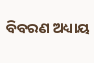ବିବରଣ ଅଧ୍ୟାୟ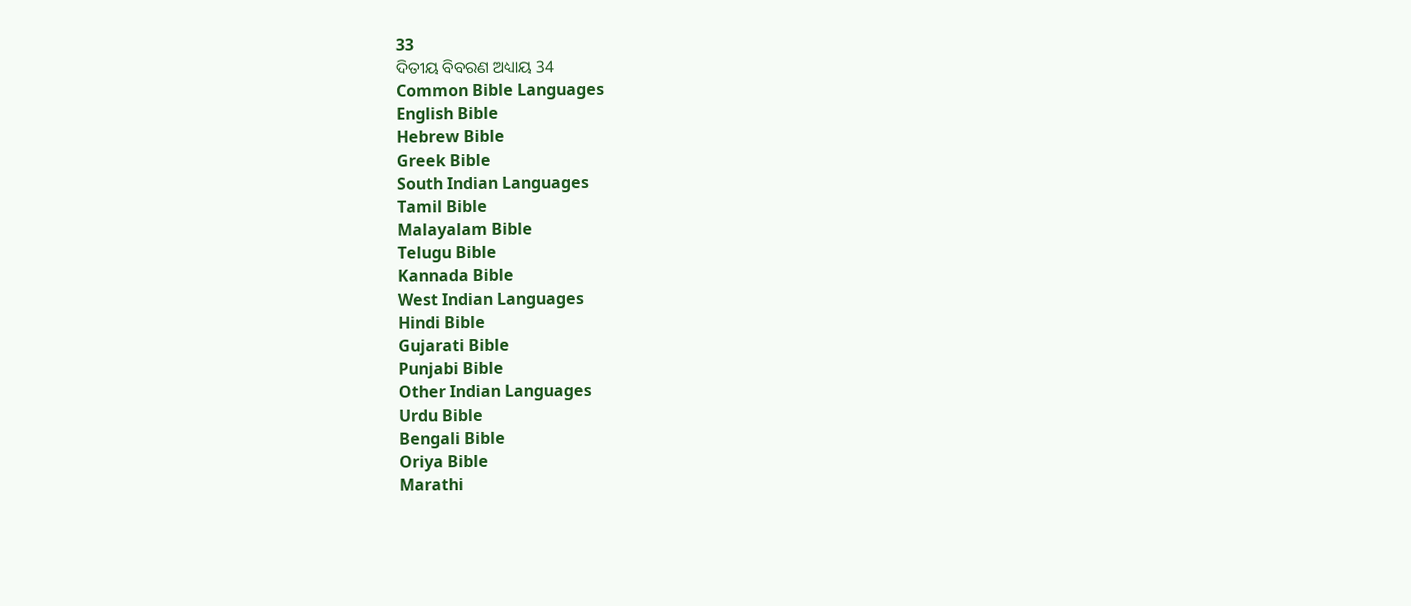33
ଦିତୀୟ ବିବରଣ ଅଧ୍ୟାୟ 34
Common Bible Languages
English Bible
Hebrew Bible
Greek Bible
South Indian Languages
Tamil Bible
Malayalam Bible
Telugu Bible
Kannada Bible
West Indian Languages
Hindi Bible
Gujarati Bible
Punjabi Bible
Other Indian Languages
Urdu Bible
Bengali Bible
Oriya Bible
Marathi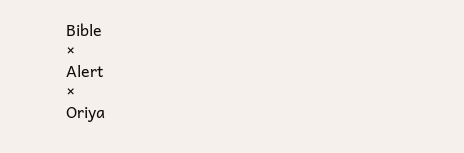Bible
×
Alert
×
Oriya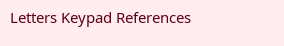Letters Keypad References